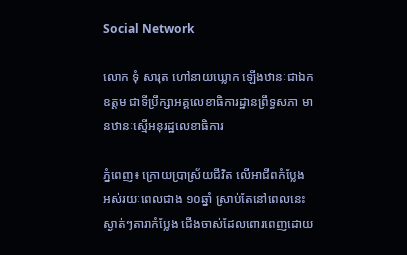Social Network

លោក ទុំ សារុត ហៅនាយឃ្លោក ឡើងឋានៈជាឯកឧត្តម ជាទីប្រឹក្សាអគ្គលេខាធិការដ្ឋានព្រឹទ្ធសភា មានឋានៈស្មើអនុរដ្ឋលេខាធិការ

ភ្នំពេញ៖ ក្រោយប្រាស្រ័យជីវិត លើអាជីពកំប្លែង អស់រយៈពេលជាង ១០ឆ្នាំ ស្រាប់តែនៅពេលនេះ ស្ងាត់ៗតារាកំប្លែង ជើងចាស់ដែលពោរពេញដោយ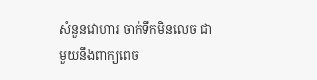សំនួនវោហារ ចាក់ទឹកមិនលេច ជាមួយនឹងពាក្យពេច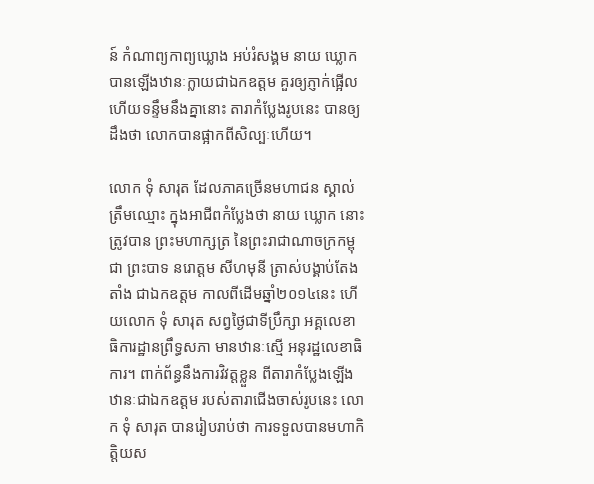ន៍ កំណាព្យកាព្យឃ្លោង អប់រំសង្គម នាយ ឃ្លោក បានឡើងឋានៈក្លាយជាឯកឧត្តម គួរឲ្យភ្ញាក់ផ្អើល ហើយទន្ទឹមនឹងគ្នានោះ តារាកំប្លែងរូបនេះ បានឲ្យដឹងថា លោកបានផ្អាកពីសិល្បៈហើយ។

លោក ទុំ សារុត ដែលភាគច្រើនមហាជន ស្គាល់ត្រឹមឈ្មោះ ក្នុងអាជីពកំប្លែងថា នាយ ឃ្លោក នោះ ត្រូវបាន ព្រះមហាក្សត្រ នៃព្រះរាជាណាចក្រកម្ពុជា ព្រះបាទ នរោត្តម សីហមុនី ត្រាស់បង្គាប់តែងតាំង ជាឯកឧត្តម កាលពីដើមឆ្នាំ២០១៤នេះ ហើយលោក ទុំ សារុត សព្វថ្ងៃជាទីប្រឹក្សា អគ្គលេខាធិការដ្ឋានព្រឹទ្ធសភា មានឋានៈស្មើ អនុរដ្ឋលេខាធិការ។ ពាក់ព័ន្ធនឹងការវិវត្តខ្លួន ពីតារាកំប្លែងឡើងឋានៈជាឯកឧត្តម របស់តារាជើងចាស់រូបនេះ លោក ទុំ សារុត បានរៀបរាប់ថា ការទទួលបានមហាកិត្តិយស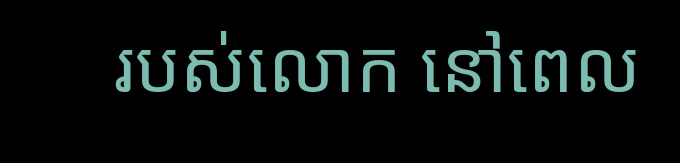របស់លោក នៅពេល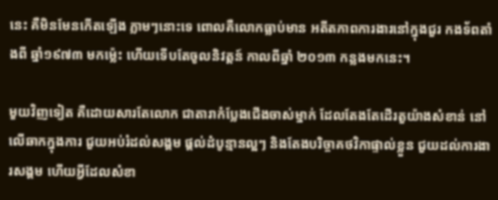នេះ គឺមិនមែនកើតឡើង ភ្លាមៗនោះទេ ពោលគឺលោកធ្លាប់មាន អតីតភាពការងារនៅក្នុងជួរ កងទ័ពតាំងពី ឆ្នាំ១៩៧៣ មកម្ល៉េះ ហើយទើបតែចូលនិវត្តន៍ កាលពីឆ្នាំ ២០១៣ កន្លងមកនេះ។

មួយវិញទៀត គឺដោយសារតែលោក ជាតារាកំប្លែងជើងចាស់ម្នាក់ ដែលតែងតែដើរតួយ៉ាងសំខាន់ នៅលើឆាកក្នុងការ ជួយអប់រំដល់សង្គម ផ្តល់ដំបូន្មានល្អៗ និងតែងបរិច្ចាគថវិកាផ្ទាល់ខ្លួន ជួយដល់ការងារសង្គម ហើយអ្វីដែលសំខា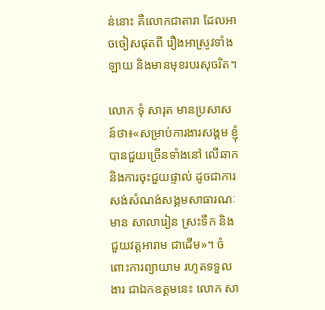ន់នោះ គឺលោកជាតារា ដែលអាចចៀសផុតពី រឿងអាស្រូវទាំងឡាយ និងមានមុខរបរសុចរិត។

លោក ទុំ សារុត មានប្រសាសន៍ថា៖«សម្រាប់ការងារសង្គម ខ្ញុំបានជួយច្រើនទាំងនៅ លើឆាក និងការចុះជួយផ្ទាល់ ដូចជាការសង់សំណង់សង្គមសាធារណៈ មាន សាលារៀន ស្រះទឹក និងជួយវត្តអារាម ជាដើម»។ ចំពោះការព្យាយាម រហូតទទួលងារ ជាឯកឧត្តមនេះ លោក សា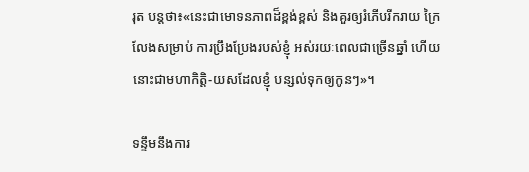រុត បន្តថា៖«នេះជាមោទនភាពដ៏ខ្ពង់ខ្ពស់ និងគួរឲ្យរំភើបរីករាយ ក្រៃលែងសម្រាប់ ការប្រឹងប្រែងរបស់ខ្ញុំ អស់រយៈពេលជាច្រើនឆ្នាំ ហើយនោះជាមហាកិត្តិ-យសដែលខ្ញុំ បន្សល់ទុកឲ្យកូនៗ»។

ទន្ទឹមនឹងការ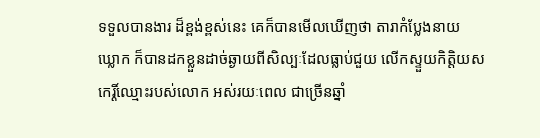ទទួលបានងារ ដ៏ខ្ពង់ខ្ពស់នេះ គេក៏បានមើលឃើញថា តារាកំប្លែងនាយ ឃ្លោក ក៏បានដកខ្លួនដាច់ឆ្ងាយពីសិល្បៈដែលធ្លាប់ជួយ លើកស្ទួយកិត្តិយស កេរ្តិ៍ឈ្មោះរបស់លោក អស់រយៈពេល ជាច្រើនឆ្នាំ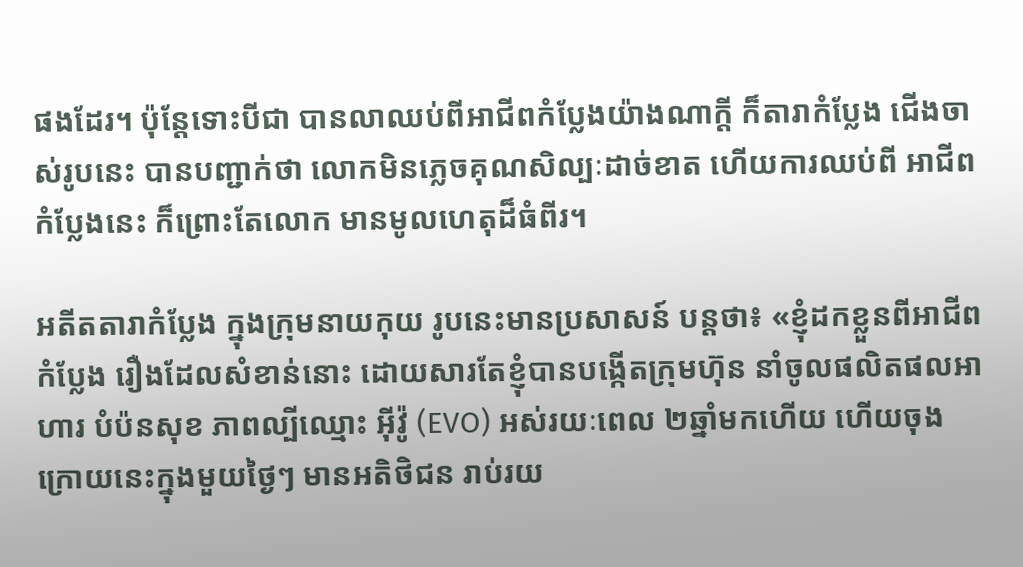ផងដែរ។ ប៉ុន្តែទោះបីជា បានលាឈប់ពីអាជីពកំប្លែងយ៉ាងណាក្តី ក៏តារាកំប្លែង ជើងចាស់រូបនេះ បានបញ្ជាក់ថា លោកមិនភ្លេចគុណសិល្បៈដាច់ខាត ហើយការឈប់ពី អាជីពកំប្លែងនេះ ក៏ព្រោះតែលោក មានមូលហេតុដ៏ធំពីរ។

អតីតតារាកំប្លែង ក្នុងក្រុមនាយកុយ រូបនេះមានប្រសាសន៍ បន្តថា៖ «ខ្ញុំដកខ្លួនពីអាជីពកំប្លែង រឿងដែលសំខាន់នោះ ដោយសារតែខ្ញុំបានបង្កើតក្រុមហ៊ុន នាំចូលផលិតផលអាហារ បំប៉នសុខ ភាពល្បីឈ្មោះ អុីវ៉ូ (EVO) អស់រយៈពេល ២ឆ្នាំមកហើយ ហើយចុងក្រោយនេះក្នុងមួយថ្ងៃៗ មានអតិថិជន រាប់រយ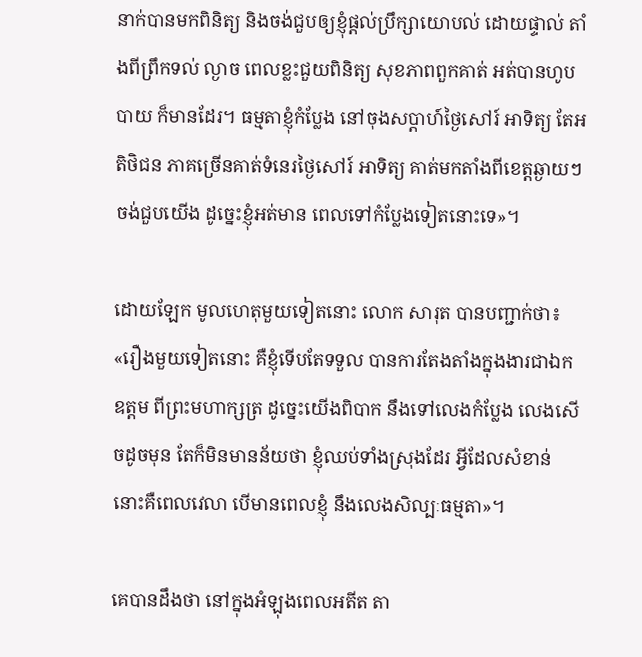នាក់បានមកពិនិត្យ និងចង់ជួបឲ្យខ្ញុំផ្តល់ប្រឹក្សាយោបល់ ដោយផ្ទាល់ តាំងពីព្រឹកទល់ ល្ងាច ពេលខ្លះជួយពិនិត្យ សុខភាពពួកគាត់ អត់បានហូបបាយ ក៏មានដែរ។ ធម្មតាខ្ញុំកំប្លែង នៅចុងសប្តាហ៍ថ្ងៃសៅរ៍ អាទិត្យ តែអតិថិជន ភាគច្រើនគាត់ទំនេរថ្ងៃសៅរ៍ អាទិត្យ គាត់មកតាំងពីខេត្តឆ្ងាយៗ ចង់ជួបយើង ដូច្នេះខ្ញុំអត់មាន ពេលទៅកំប្លែងទៀតនោះទេ»។

ដោយឡែក មូលហេតុមួយទៀតនោះ លោក សារុត បានបញ្ជាក់ថា៖ «រឿងមួយទៀតនោះ គឺខ្ញុំទើបតែទទួល បានការតែងតាំងក្នុងងារជាឯកឧត្តម ពីព្រះមហាក្សត្រ ដូច្នេះយើងពិបាក នឹងទៅលេងកំប្លែង លេងសើចដូចមុន តែក៏មិនមានន័យថា ខ្ញុំឈប់ទាំងស្រុងដែរ អ្វីដែលសំខាន់នោះគឺពេលវេលា បើមានពេលខ្ញុំ នឹងលេងសិល្បៈធម្មតា»។

គេបានដឹងថា នៅក្នុងអំឡុងពេលអតីត តា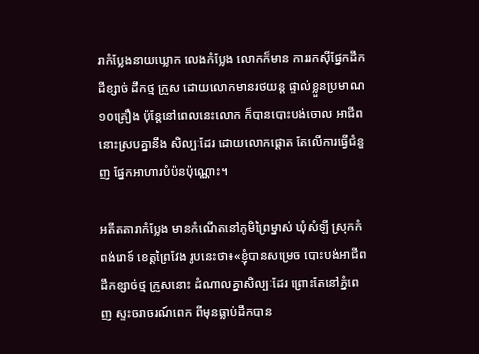រាកំប្លែងនាយឃ្លោក លេងកំប្លែង លោកក៏មាន ការរកស៊ីផ្នែកដឹកដីខ្សាច់ ដឹកថ្ម ក្រួស ដោយលោកមានរថយន្ត ផ្ទាល់ខ្លួនប្រមាណ១០គ្រឿង ប៉ុន្តែនៅពេលនេះលោក ក៏បានបោះបង់ចោល អាជីពនោះស្របគ្នានឹង សិល្បៈដែរ ដោយលោកផ្តោត តែលើការធ្វើជំនួញ ផ្នែកអាហារបំប៉នប៉ុណ្ណោះ។

អតីតតារាកំប្លែង មានកំណើតនៅភូមិព្រៃម្នាស់ ឃុំសំឡី ស្រុកកំពង់រោទ៍ ខេត្តព្រៃវែង រូបនេះថា៖«ខ្ញុំបានសម្រេច បោះបង់អាជីពដឹកខ្សាច់ថ្ម ក្រួសនោះ ដំណាលគ្នាសិល្បៈដែរ ព្រោះតែនៅភ្នំពេញ ស្ទះចរាចរណ៍ពេក ពីមុនធ្លាប់ដឹកបាន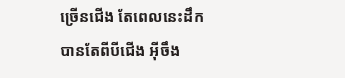ច្រើនជើង តែពេលនេះដឹកបានតែពីបីជើង អ៊ីចឹង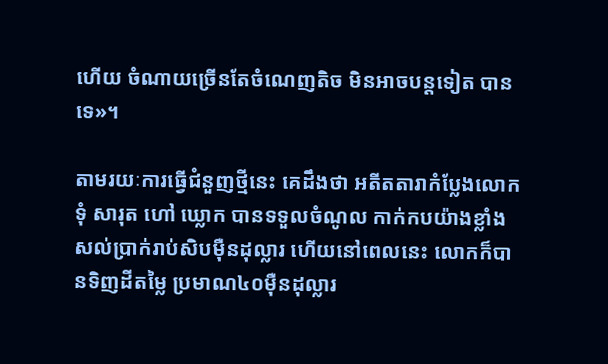ហើយ ចំណាយច្រើនតែចំណេញតិច មិនអាចបន្តទៀត បានទេ»។

តាមរយៈការធ្វើជំនួញថ្មីនេះ គេដឹងថា អតីតតារាកំប្លែងលោក ទុំ សារុត ហៅ ឃ្លោក បានទទួលចំណូល កាក់កបយ៉ាងខ្លាំង សល់ប្រាក់រាប់សិបម៉ឺនដុល្លារ ហើយនៅពេលនេះ លោកក៏បានទិញដីតម្លៃ ប្រមាណ៤០ម៉ឺនដុល្លារ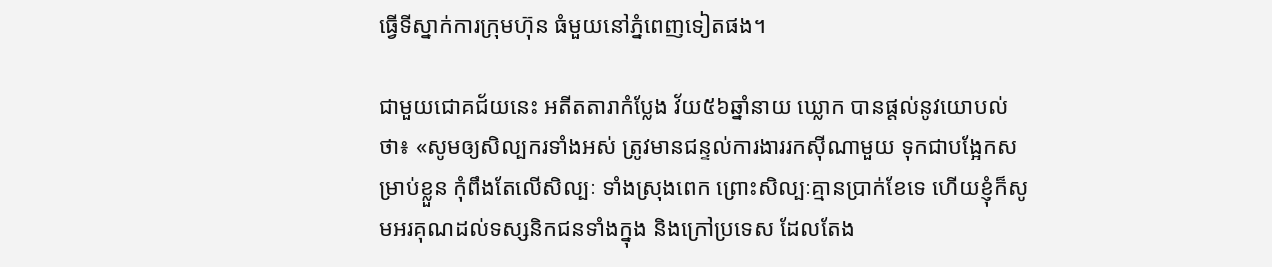ធ្វើទីស្នាក់ការក្រុមហ៊ុន ធំមួយនៅភ្នំពេញទៀតផង។

ជាមួយជោគជ័យនេះ អតីតតារាកំប្លែង វ័យ៥៦ឆ្នាំនាយ ឃ្លោក បានផ្តល់នូវយោបល់ថា៖ «សូមឲ្យសិល្បករទាំងអស់ ត្រូវមានជន្ទល់ការងាររកស៊ីណាមួយ ទុកជាបង្អែកសម្រាប់ខ្លួន កុំពឹងតែលើសិល្បៈ ទាំងស្រុងពេក ព្រោះសិល្បៈគ្មានប្រាក់ខែទេ ហើយខ្ញុំក៏សូមអរគុណដល់ទស្សនិកជនទាំងក្នុង និងក្រៅប្រទេស ដែលតែង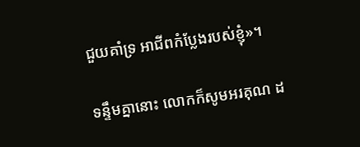ជួយគាំទ្រ អាជីពកំប្លែងរបស់ខ្ញុំ»។

ទន្ទឹមគ្នានោះ លោកក៏សូមអរគុណ ដ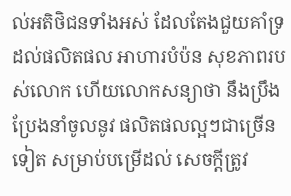ល់អតិថិជនទាំងអស់ ដែលតែងជួយគាំទ្រដល់ផលិតផល អាហារបំប៉ន សុខភាពរបស់លោក ហើយលោកសន្យាថា នឹងប្រឹងប្រែងនាំចូលនូវ ផលិតផលល្អៗជាច្រើនទៀត សម្រាប់បម្រើដល់ សេចក្តីត្រូវ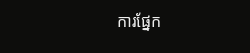ការផ្នែក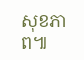សុខភាព៕